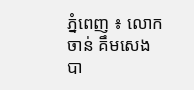ភ្នំពេញ ៖ លោក ចាន់ គឹមសេង បា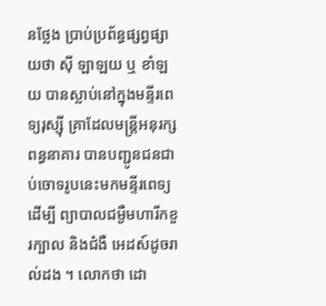នថ្លែង ប្រាប់ប្រព័ន្ធផ្សព្វផ្សាយថា ស៊ី ឡាឡយ ឬ ខាំឡយ បានស្លាប់នៅក្នុងមន្ទីរពេទ្យរុស្ស៊ី គ្រាដែលមន្ត្រីអនុរក្សពន្ធនាគារ បានបញ្ជូនជនជាប់ចោទរូបនេះមកមន្ទីរពេទ្យដើម្បី ព្យាបាលជម្ងឺមហារីកខួរក្បាល និងជំងឺ អេដស៍ដូចរាល់ដង ។ លោកថា ដោ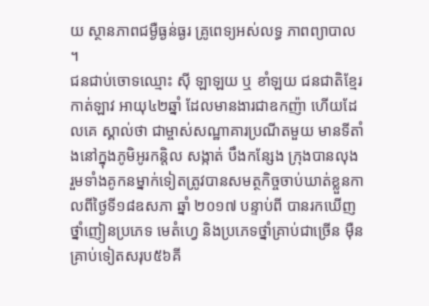យ ស្ថានភាពជម្ងឺធ្ងន់ធ្ងរ គ្រូពេទ្យអស់លទ្ធ ភាពព្យាបាល ។
ជនជាប់ចោទឈ្មោះ ស៊ី ឡាឡយ ឬ ខាំឡយ ជនជាតិខ្មែរកាត់ឡាវ អាយុ៤២ឆ្នាំ ដែលមានងារជាឧកញ៉ា ហើយដែលគេ ស្គាល់ថា ជាម្ចាស់សណ្ឋាគារប្រណីតមួយ មានទីតាំងនៅក្នុងភូមិអូរកន្តិល សង្កាត់ បឹងកន្សែង ក្រុងបានលុង រួមទាំងគូកនម្នាក់ទៀតត្រូវបានសមត្ថកិច្ចចាប់ឃាត់ខ្លួនកាលពីថ្ងៃទី១៨ឧសភា ឆ្នាំ ២០១៧ បន្ទាប់ពី បានរកឃើញថ្នាំញៀនប្រភេទ មេតំហ្វេ និងប្រភេទថ្នាំគ្រាប់ជាច្រើន ម៉ឺនគ្រាប់ទៀតសរុប៥៦គី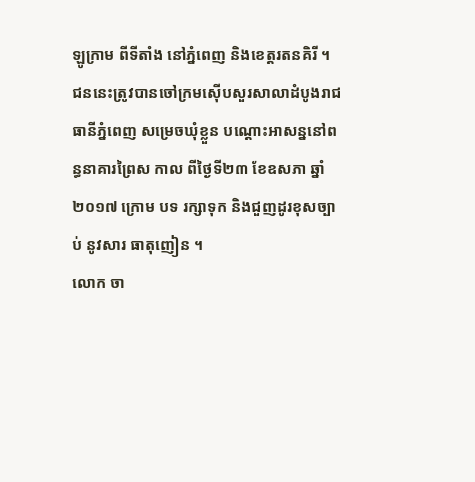ឡូក្រាម ពីទីតាំង នៅភ្នំពេញ និងខេត្តរតនគិរី ។
ជននេះត្រូវបានចៅក្រមស៊ើបសួរសាលាដំបូងរាជធានីភ្នំពេញ សម្រេចឃុំខ្លួន បណ្ដោះអាសន្ននៅពន្ធនាគារព្រៃស កាល ពីថ្ងៃទី២៣ ខែឧសភា ឆ្នាំ២០១៧ ក្រោម បទ រក្សាទុក និងជួញដូរខុសច្បាប់ នូវសារ ធាតុញៀន ។
លោក ចា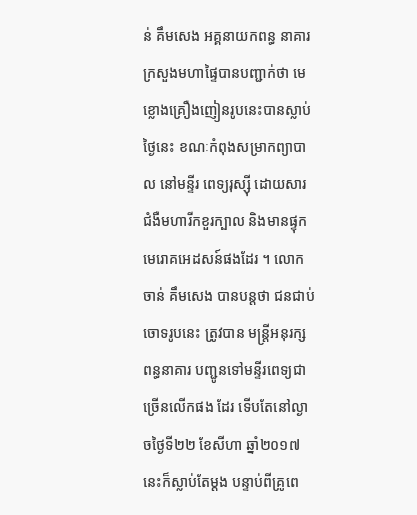ន់ គឹមសេង អគ្គនាយកពន្ធ នាគារក្រសួងមហាផ្ទៃបានបញ្ជាក់ថា មេ ខ្លោងគ្រឿងញៀនរូបនេះបានស្លាប់ថ្ងៃនេះ ខណៈកំពុងសម្រាកព្យាបាល នៅមន្ទីរ ពេទ្យរុស្ស៊ី ដោយសារជំងឺមហារីកខួរក្បាល និងមានផ្ទុកមេរោគអេដសន៍ផងដែរ ។ លោក ចាន់ គឹមសេង បានបន្តថា ជនជាប់ ចោទរូបនេះ ត្រូវបាន មន្រ្តីអនុរក្សពន្ធនាគារ បញ្ជូនទៅមន្ទីរពេទ្យជាច្រើនលើកផង ដែរ ទើបតែនៅល្ងាចថ្ងៃទី២២ ខែសីហា ឆ្នាំ២០១៧ នេះក៏ស្លាប់តែម្តង បន្ទាប់ពីគ្រូពេ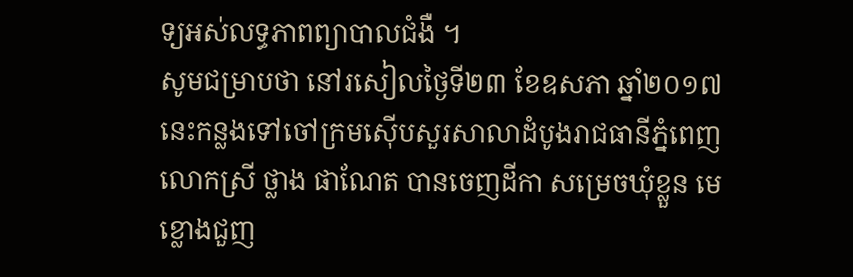ទ្យអស់លទ្ធភាពព្យាបាលជំងឺ ។
សូមជម្រាបថា នៅរសៀលថ្ងៃទី២៣ ខែឧសភា ឆ្នាំ២០១៧នេះកន្លងទៅចៅក្រមស៊ើបសួរសាលាដំបូងរាជធានីភ្នំពេញ លោកស្រី ថ្លាង ផាណែត បានចេញដីកា សម្រេចឃុំខ្លួន មេខ្លោងជួញ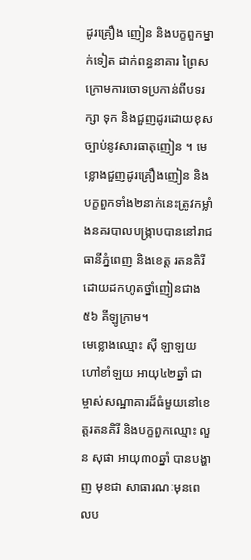ដូរគ្រឿង ញៀន និងបក្ខពួកម្នាក់ទៀត ដាក់ពន្ធនាគារ ព្រៃស ក្រោមការចោទប្រកាន់ពីបទរក្សា ទុក និងជួញដូរដោយខុសច្បាប់នូវសារធាតុញៀន ។ មេខ្លោងជួញដូរគ្រឿងញៀន និងបក្ខពួកទាំង២នាក់នេះត្រូវកម្លាំងនគរបាលបង្ក្រាបបាននៅរាជធានីភ្នំពេញ និងខេត្ត រតនគិរី ដោយដកហូតថ្នាំញៀនជាង៥៦ គីឡូក្រាម។
មេខ្លោងឈ្មោះ ស៊ី ឡាឡយ ហៅខាំឡយ អាយុ៤២ឆ្នាំ ជាម្ចាស់សណ្ឋាគារដ៏ធំមួយនៅខេត្តរតនគិរី និងបក្ខពួកឈ្មោះ លួន សុផា អាយុ៣០ឆ្នាំ បានបង្ហាញ មុខជា សាធារណៈមុនពេលប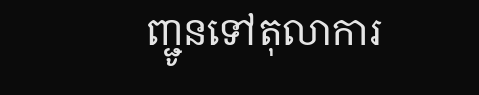ញ្ជូនទៅតុលាការ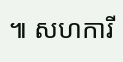៕ សហការី